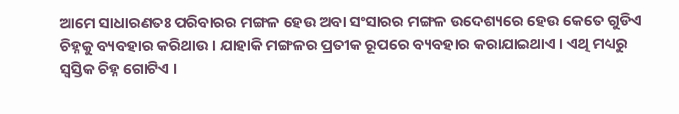ଆମେ ସାଧାରଣତଃ ପରିବାରର ମଙ୍ଗଳ ହେଉ ଅବା ସଂସାରର ମଙ୍ଗଳ ଉଦେଶ୍ୟରେ ହେଉ କେତେ ଗୁଡିଏ ଚିହ୍ନକୁ ବ୍ୟବହାର କରିଥାଉ । ଯାହାକି ମଙ୍ଗଳର ପ୍ରତୀକ ରୂପରେ ବ୍ୟବହାର କରାଯାଇଥାଏ । ଏଥି ମଧ୍ୟରୁ ସ୍ୱସ୍ତିକ ଚିହ୍ନ ଗୋଟିଏ ।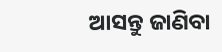ଆସନ୍ତୁ ଜାଣିବା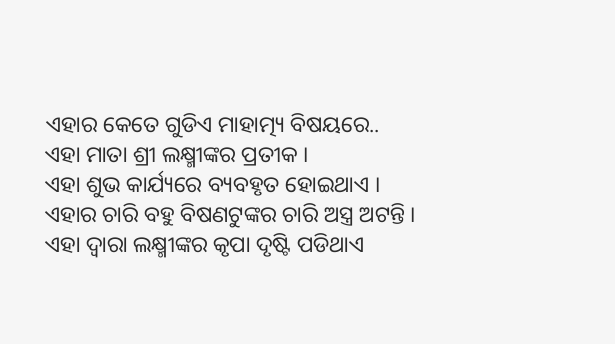ଏହାର କେତେ ଗୁଡିଏ ମାହାତ୍ମ୍ୟ ବିଷୟରେ..
ଏହା ମାତା ଶ୍ରୀ ଲକ୍ଷ୍ମୀଙ୍କର ପ୍ରତୀକ ।
ଏହା ଶୁଭ କାର୍ଯ୍ୟରେ ବ୍ୟବହୃତ ହୋଇଥାଏ ।
ଏହାର ଚାରି ବହୁ ବିଷଣଟୁଙ୍କର ଚାରି ଅସ୍ତ୍ର ଅଟନ୍ତି ।
ଏହା ଦ୍ୱାରା ଲକ୍ଷ୍ମୀଙ୍କର କୃପା ଦୃଷ୍ଟି ପଡିଥାଏ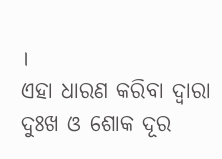।
ଏହା ଧାରଣ କରିବା ଦ୍ୱାରା ଦୁଃଖ ଓ ଶୋକ ଦୂର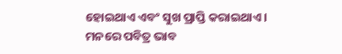ହୋଇଥାଏ ଏବଂ ସୁଖ ପ୍ରାପ୍ତି କରାଇଥାଏ ।
ମନରେ ପବିତ୍ର ଭାବ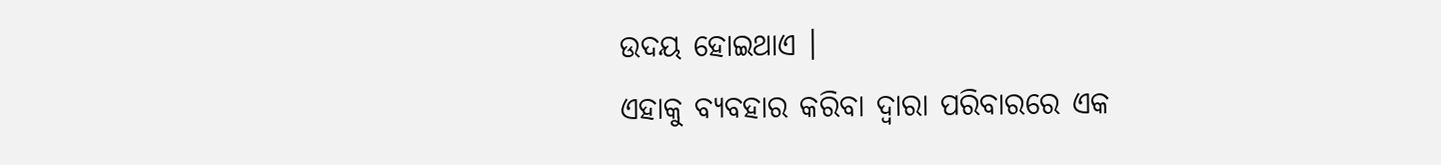ଉଦୟ ହୋଇଥାଏ ।
ଏହାକୁ ବ୍ୟବହାର କରିବା ଦ୍ୱାରା ପରିବାରରେ ଏକ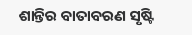ଶାନ୍ତିର ବାତାବରଣ ସୃଷ୍ଟି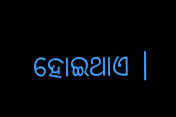ହୋଇଥାଏ ।